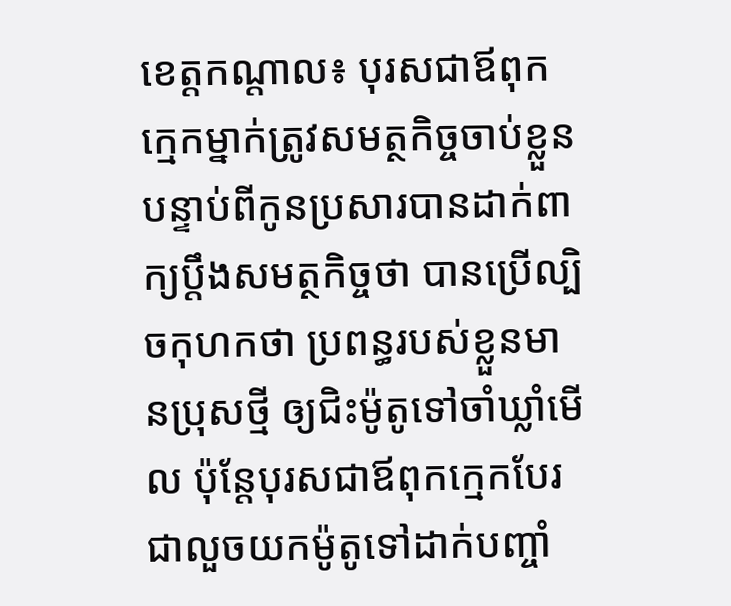ខេត្តកណ្តាល៖ បុរសជាឪពុកក្មេកម្នាក់ត្រូវសមត្ថកិច្ចចាប់ខ្លួន បន្ទាប់ពីកូនប្រសារបានដាក់ពាក្យប្តឹងសមត្ថកិច្ចថា បានប្រើល្បិចកុហកថា ប្រពន្ធរបស់ខ្លួនមានប្រុសថ្មី ឲ្យជិះម៉ូតូទៅចាំឃ្លាំមើល ប៉ុន្តែបុរសជាឪពុកក្មេកបែរជាលួចយកម៉ូតូទៅដាក់បញ្ចាំ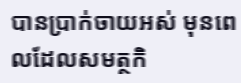បានប្រាក់ចាយអស់ មុនពេលដែលសមត្ថកិ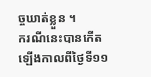ច្ចឃាត់ខ្លួន ។
ករណីនេះបានកើតឡើងកាលពីថ្ងៃទី១១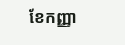ខែកញ្ញា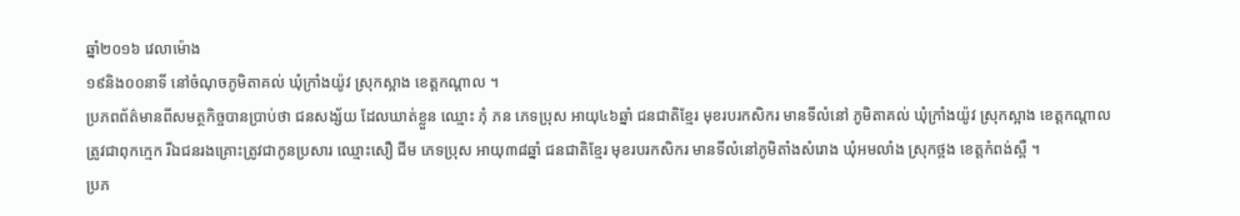ឆ្នាំ២០១៦ វេលាម៉ោង
១៩និង០០នាទី នៅចំណុចភូមិតាគល់ ឃុំក្រាំងយ៉ូវ ស្រុកស្អាង ខេត្តកណ្តាល ។
ប្រភពព័ត៌មានពីសមត្ថកិច្ចបានប្រាប់ថា ជនសង្ស័យ ដែលឃាត់ខ្លួន ឈ្មោះ ភុំ ភន ភេទប្រុស អាយុ៤៦ឆ្នាំ ជនជាតិខ្មែរ មុខរបរកសិករ មានទីលំនៅ ភូមិតាគល់ ឃុំក្រាំងយ៉ូវ ស្រុកស្អាង ខេត្តកណ្តាល ត្រូវជាពុកក្មេក រីឯជនរងគ្រោះត្រូវជាកូនប្រសារ ឈ្មោះសឿ ជីម ភេទប្រុស អាយុ៣៨ឆ្នាំ ជនជាតិខ្មែរ មុខរបរកសិករ មានទីលំនៅភូមិតាំងសំរោង ឃុំអមលាំង ស្រុកថ្ពង ខេត្តកំពង់ស្ពឺ ។
ប្រភ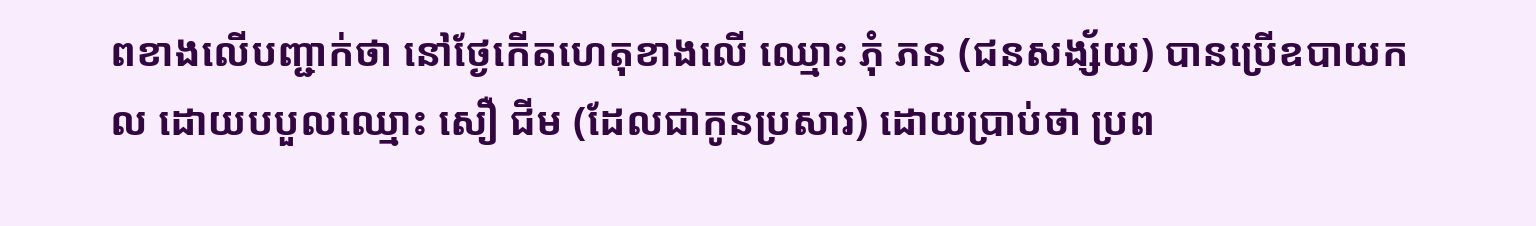ពខាងលើបញ្ជាក់ថា នៅថ្ងែកើតហេតុខាងលើ ឈ្មោះ ភុំ ភន (ជនសង្ស័យ) បានប្រើឧបាយកល ដោយបបួលឈ្មោះ សឿ ជីម (ដែលជាកូនប្រសារ) ដោយប្រាប់ថា ប្រព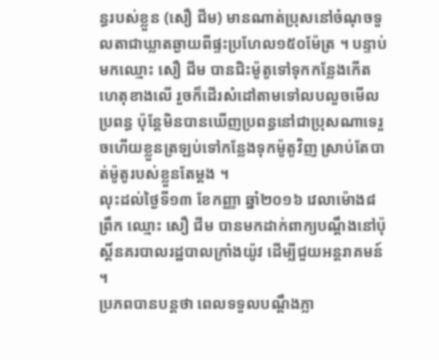ន្ធរបស់ខ្លួន (សឿ ជីម) មានណាត់ប្រុសនៅចំណុចទួលតាជាឃ្លាតឆ្ងាយពីផ្ទះប្រហែល១៥០ម៉ែត្រ ។ បន្ទាប់មកឈ្មោះ សឿ ជីម បានជិះម៉ូតូទៅទុកកន្លែងកើតហេតុខាងលើ រួចក៏ដើរសំដៅតាមទៅលបលួចមើលប្រពន្ធ ប៉ុន្តែមិនបានឃើញប្រពន្ធនៅជាប្រុសណាទេរួចហើយខ្លួនត្រឡប់ទៅកន្លែងទុកម៉ូតូវិញ ស្រាប់តែបាត់ម៉ូតូរបស់ខ្លួនតែម្តង ។
លុះដល់ថ្ងៃទី១៣ ខែកញ្ញា ឆ្នាំ២០១៦ វេលាម៉ោង៨ព្រឹក ឈ្មោះ សឿ ជីម បានមកដាក់ពាក្យបណ្តឹងនៅប៉ុស្តិ៍នគរបាលរដ្ឋបាលក្រាំងយ៉ូវ ដើម្បីជួយអន្តរាគមន៍ ។
ប្រភពបានបន្តថា ពេលទទួលបណ្តឹងភ្លា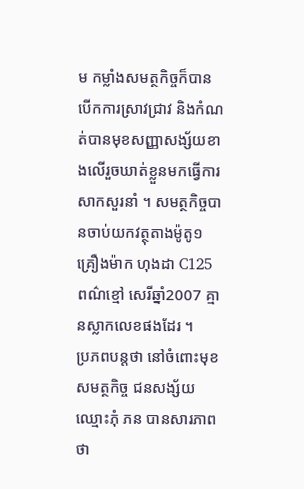ម កម្លាំងសមត្ថកិច្ចក៏បានបើកការស្រាវជ្រាវ និងកំណត់បានមុខសញ្ញាសង្ស័យខាងលើរួចឃាត់ខ្លួនមកធ្វើការសាកសួរនាំ ។ សមត្ថកិច្ចបានចាប់យកវត្ថុតាងម៉ូតូ១គ្រឿងម៉ាក ហុងដា C125 ពណ៌ខ្មៅ សេរីឆ្នាំ2007 គ្មានស្លាកលេខផងដែរ ។
ប្រភពបន្តថា នៅចំពោះមុខសមត្ថកិច្ច ជនសង្ស័យឈ្មោះភុំ ភន បានសារភាពថា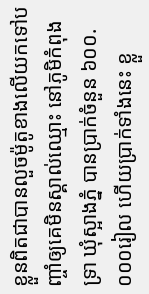ខ្លួនពិតជាបានលួចម៉ូតូខាងលើយកទៅបញ្ចាំឲ្យគេមិនស្គាល់ឈ្មោះ នៅភូមិកំពុងទ្រា ឃុំស្អាងភ្នំ បានប្រាក់ចំនួន ៦០០.០០០រៀល ហើយប្រាក់ទាំងនេះ ខ្លួ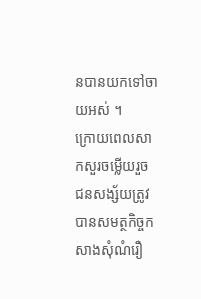នបានយកទៅចាយអស់ ។
ក្រោយពេលសាកសួរចម្លើយរួច ជនសង្ស័យត្រូវបានសមត្ថកិច្ចកសាងសុំណំរឿ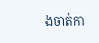ងចាត់កា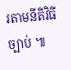រតាមនីតិវិធីច្បាប់ ៕